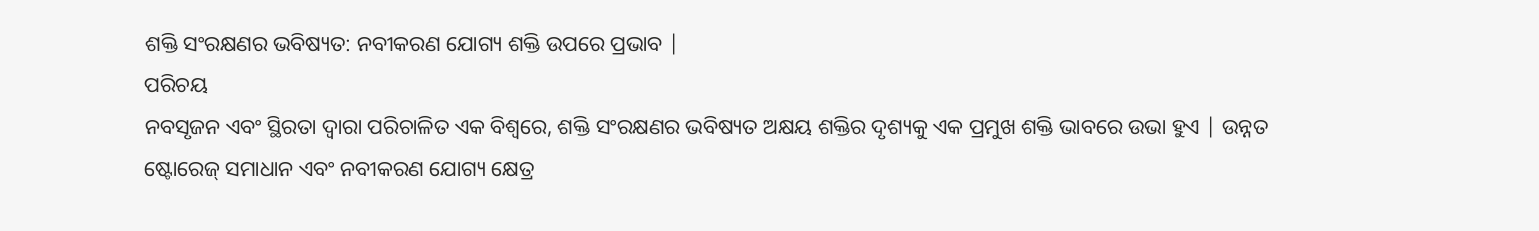ଶକ୍ତି ସଂରକ୍ଷଣର ଭବିଷ୍ୟତ: ନବୀକରଣ ଯୋଗ୍ୟ ଶକ୍ତି ଉପରେ ପ୍ରଭାବ |
ପରିଚୟ
ନବସୃଜନ ଏବଂ ସ୍ଥିରତା ଦ୍ୱାରା ପରିଚାଳିତ ଏକ ବିଶ୍ୱରେ, ଶକ୍ତି ସଂରକ୍ଷଣର ଭବିଷ୍ୟତ ଅକ୍ଷୟ ଶକ୍ତିର ଦୃଶ୍ୟକୁ ଏକ ପ୍ରମୁଖ ଶକ୍ତି ଭାବରେ ଉଭା ହୁଏ | ଉନ୍ନତ ଷ୍ଟୋରେଜ୍ ସମାଧାନ ଏବଂ ନବୀକରଣ ଯୋଗ୍ୟ କ୍ଷେତ୍ର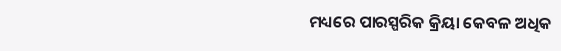ମଧ୍ୟରେ ପାରସ୍ପରିକ କ୍ରିୟା କେବଳ ଅଧିକ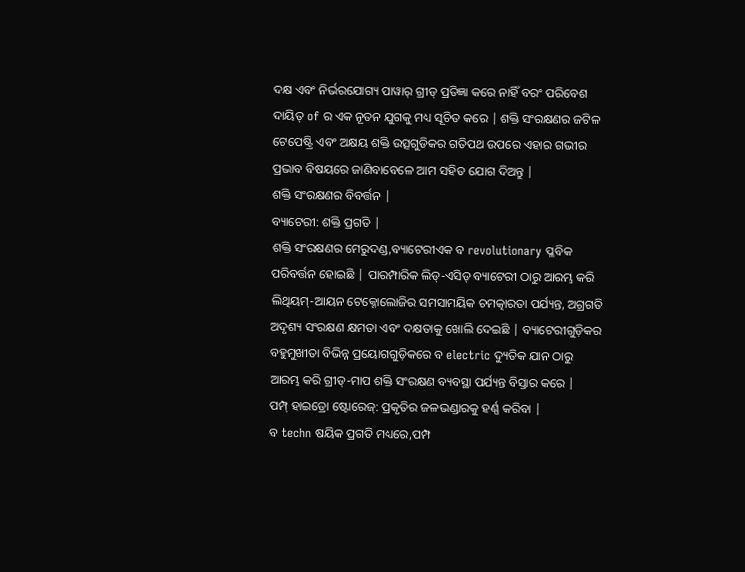ଦକ୍ଷ ଏବଂ ନିର୍ଭରଯୋଗ୍ୟ ପାୱାର୍ ଗ୍ରୀଡ୍ ପ୍ରତିଜ୍ଞା କରେ ନାହିଁ ବରଂ ପରିବେଶ ଦାୟିତ୍ of ର ଏକ ନୂତନ ଯୁଗକୁ ମଧ୍ୟ ସୂଚିତ କରେ | ଶକ୍ତି ସଂରକ୍ଷଣର ଜଟିଳ ଟେପେଷ୍ଟ୍ରି ଏବଂ ଅକ୍ଷୟ ଶକ୍ତି ଉତ୍ସଗୁଡିକର ଗତିପଥ ଉପରେ ଏହାର ଗଭୀର ପ୍ରଭାବ ବିଷୟରେ ଜାଣିବାବେଳେ ଆମ ସହିତ ଯୋଗ ଦିଅନ୍ତୁ |
ଶକ୍ତି ସଂରକ୍ଷଣର ବିବର୍ତ୍ତନ |
ବ୍ୟାଟେରୀ: ଶକ୍ତି ପ୍ରଗତି |
ଶକ୍ତି ସଂରକ୍ଷଣର ମେରୁଦଣ୍ଡ,ବ୍ୟାଟେରୀଏକ ବ revolutionary ପ୍ଳବିକ ପରିବର୍ତ୍ତନ ହୋଇଛି | ପାରମ୍ପାରିକ ଲିଡ୍-ଏସିଡ୍ ବ୍ୟାଟେରୀ ଠାରୁ ଆରମ୍ଭ କରି ଲିଥିୟମ୍-ଆୟନ ଟେକ୍ନୋଲୋଜିର ସମସାମୟିକ ଚମତ୍କାରତା ପର୍ଯ୍ୟନ୍ତ, ଅଗ୍ରଗତି ଅଦୃଶ୍ୟ ସଂରକ୍ଷଣ କ୍ଷମତା ଏବଂ ଦକ୍ଷତାକୁ ଖୋଲି ଦେଇଛି | ବ୍ୟାଟେରୀଗୁଡ଼ିକର ବହୁମୁଖୀତା ବିଭିନ୍ନ ପ୍ରୟୋଗଗୁଡ଼ିକରେ ବ electric ଦ୍ୟୁତିକ ଯାନ ଠାରୁ ଆରମ୍ଭ କରି ଗ୍ରୀଡ୍-ମାପ ଶକ୍ତି ସଂରକ୍ଷଣ ବ୍ୟବସ୍ଥା ପର୍ଯ୍ୟନ୍ତ ବିସ୍ତାର କରେ |
ପମ୍ପ୍ ହାଇଡ୍ରୋ ଷ୍ଟୋରେଜ୍: ପ୍ରକୃତିର ଜଳଭଣ୍ଡାରକୁ ହର୍ଣ୍ଣ କରିବା |
ବ techn ଷୟିକ ପ୍ରଗତି ମଧ୍ୟରେ,ପମ୍ପ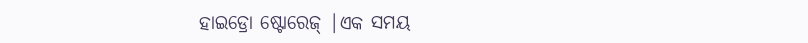ହାଇଡ୍ରୋ ଷ୍ଟୋରେଜ୍ |ଏକ ସମୟ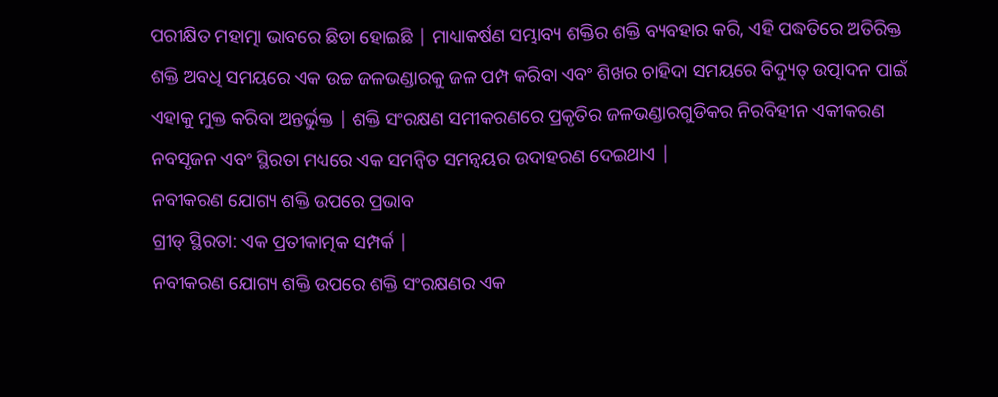ପରୀକ୍ଷିତ ମହାତ୍ମା ଭାବରେ ଛିଡା ହୋଇଛି | ମାଧ୍ୟାକର୍ଷଣ ସମ୍ଭାବ୍ୟ ଶକ୍ତିର ଶକ୍ତି ବ୍ୟବହାର କରି, ଏହି ପଦ୍ଧତିରେ ଅତିରିକ୍ତ ଶକ୍ତି ଅବଧି ସମୟରେ ଏକ ଉଚ୍ଚ ଜଳଭଣ୍ଡାରକୁ ଜଳ ପମ୍ପ କରିବା ଏବଂ ଶିଖର ଚାହିଦା ସମୟରେ ବିଦ୍ୟୁତ୍ ଉତ୍ପାଦନ ପାଇଁ ଏହାକୁ ମୁକ୍ତ କରିବା ଅନ୍ତର୍ଭୁକ୍ତ | ଶକ୍ତି ସଂରକ୍ଷଣ ସମୀକରଣରେ ପ୍ରକୃତିର ଜଳଭଣ୍ଡାରଗୁଡିକର ନିରବିହୀନ ଏକୀକରଣ ନବସୃଜନ ଏବଂ ସ୍ଥିରତା ମଧ୍ୟରେ ଏକ ସମନ୍ୱିତ ସମନ୍ୱୟର ଉଦାହରଣ ଦେଇଥାଏ |
ନବୀକରଣ ଯୋଗ୍ୟ ଶକ୍ତି ଉପରେ ପ୍ରଭାବ
ଗ୍ରୀଡ୍ ସ୍ଥିରତା: ଏକ ପ୍ରତୀକାତ୍ମକ ସମ୍ପର୍କ |
ନବୀକରଣ ଯୋଗ୍ୟ ଶକ୍ତି ଉପରେ ଶକ୍ତି ସଂରକ୍ଷଣର ଏକ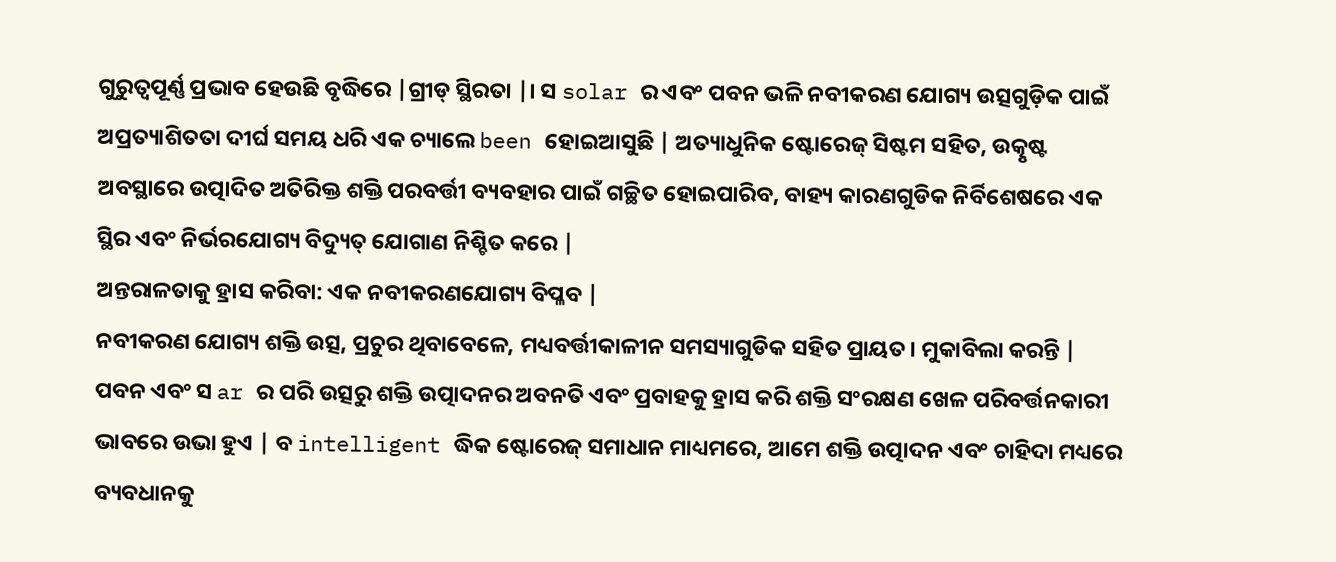ଗୁରୁତ୍ୱପୂର୍ଣ୍ଣ ପ୍ରଭାବ ହେଉଛି ବୃଦ୍ଧିରେ |ଗ୍ରୀଡ୍ ସ୍ଥିରତା |। ସ solar ର ଏବଂ ପବନ ଭଳି ନବୀକରଣ ଯୋଗ୍ୟ ଉତ୍ସଗୁଡ଼ିକ ପାଇଁ ଅପ୍ରତ୍ୟାଶିତତା ଦୀର୍ଘ ସମୟ ଧରି ଏକ ଚ୍ୟାଲେ been ହୋଇଆସୁଛି | ଅତ୍ୟାଧୁନିକ ଷ୍ଟୋରେଜ୍ ସିଷ୍ଟମ ସହିତ, ଉତ୍କୃଷ୍ଟ ଅବସ୍ଥାରେ ଉତ୍ପାଦିତ ଅତିରିକ୍ତ ଶକ୍ତି ପରବର୍ତ୍ତୀ ବ୍ୟବହାର ପାଇଁ ଗଚ୍ଛିତ ହୋଇପାରିବ, ବାହ୍ୟ କାରଣଗୁଡିକ ନିର୍ବିଶେଷରେ ଏକ ସ୍ଥିର ଏବଂ ନିର୍ଭରଯୋଗ୍ୟ ବିଦ୍ୟୁତ୍ ଯୋଗାଣ ନିଶ୍ଚିତ କରେ |
ଅନ୍ତରାଳତାକୁ ହ୍ରାସ କରିବା: ଏକ ନବୀକରଣଯୋଗ୍ୟ ବିପ୍ଳବ |
ନବୀକରଣ ଯୋଗ୍ୟ ଶକ୍ତି ଉତ୍ସ, ପ୍ରଚୁର ଥିବାବେଳେ, ମଧ୍ୟବର୍ତ୍ତୀକାଳୀନ ସମସ୍ୟାଗୁଡିକ ସହିତ ପ୍ରାୟତ। ମୁକାବିଲା କରନ୍ତି | ପବନ ଏବଂ ସ ar ର ପରି ଉତ୍ସରୁ ଶକ୍ତି ଉତ୍ପାଦନର ଅବନତି ଏବଂ ପ୍ରବାହକୁ ହ୍ରାସ କରି ଶକ୍ତି ସଂରକ୍ଷଣ ଖେଳ ପରିବର୍ତ୍ତନକାରୀ ଭାବରେ ଉଭା ହୁଏ | ବ intelligent ଦ୍ଧିକ ଷ୍ଟୋରେଜ୍ ସମାଧାନ ମାଧ୍ୟମରେ, ଆମେ ଶକ୍ତି ଉତ୍ପାଦନ ଏବଂ ଚାହିଦା ମଧ୍ୟରେ ବ୍ୟବଧାନକୁ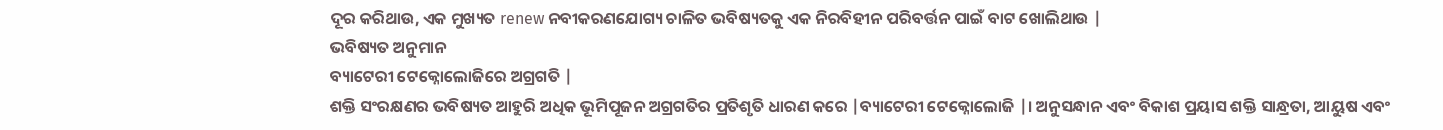ଦୂର କରିଥାଉ, ଏକ ମୁଖ୍ୟତ renew ନବୀକରଣଯୋଗ୍ୟ ଚାଳିତ ଭବିଷ୍ୟତକୁ ଏକ ନିରବିହୀନ ପରିବର୍ତ୍ତନ ପାଇଁ ବାଟ ଖୋଲିଥାଉ |
ଭବିଷ୍ୟତ ଅନୁମାନ
ବ୍ୟାଟେରୀ ଟେକ୍ନୋଲୋଜିରେ ଅଗ୍ରଗତି |
ଶକ୍ତି ସଂରକ୍ଷଣର ଭବିଷ୍ୟତ ଆହୁରି ଅଧିକ ଭୂମିପୂଜନ ଅଗ୍ରଗତିର ପ୍ରତିଶୃତି ଧାରଣ କରେ |ବ୍ୟାଟେରୀ ଟେକ୍ନୋଲୋଜି |। ଅନୁସନ୍ଧାନ ଏବଂ ବିକାଶ ପ୍ରୟାସ ଶକ୍ତି ସାନ୍ଧ୍ରତା, ଆୟୁଷ ଏବଂ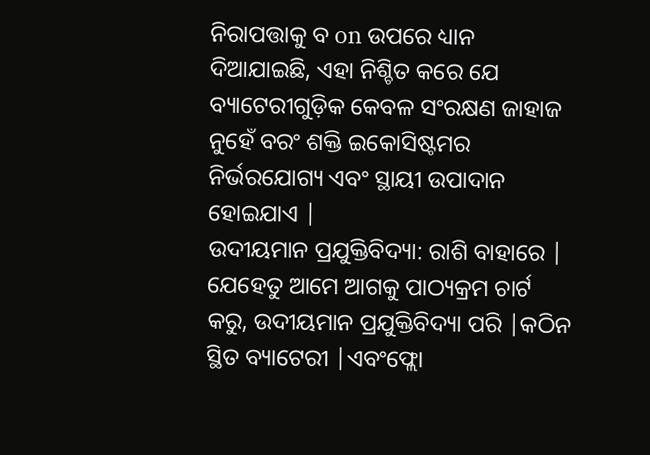ନିରାପତ୍ତାକୁ ବ on ଉପରେ ଧ୍ୟାନ ଦିଆଯାଇଛି, ଏହା ନିଶ୍ଚିତ କରେ ଯେ ବ୍ୟାଟେରୀଗୁଡ଼ିକ କେବଳ ସଂରକ୍ଷଣ ଜାହାଜ ନୁହେଁ ବରଂ ଶକ୍ତି ଇକୋସିଷ୍ଟମର ନିର୍ଭରଯୋଗ୍ୟ ଏବଂ ସ୍ଥାୟୀ ଉପାଦାନ ହୋଇଯାଏ |
ଉଦୀୟମାନ ପ୍ରଯୁକ୍ତିବିଦ୍ୟା: ରାଶି ବାହାରେ |
ଯେହେତୁ ଆମେ ଆଗକୁ ପାଠ୍ୟକ୍ରମ ଚାର୍ଟ କରୁ, ଉଦୀୟମାନ ପ୍ରଯୁକ୍ତିବିଦ୍ୟା ପରି |କଠିନ ସ୍ଥିତ ବ୍ୟାଟେରୀ |ଏବଂଫ୍ଲୋ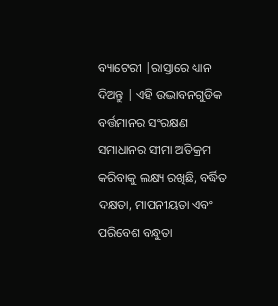ବ୍ୟାଟେରୀ |ରାସ୍ତାରେ ଧ୍ୟାନ ଦିଅନ୍ତୁ | ଏହି ଉଦ୍ଭାବନଗୁଡିକ ବର୍ତ୍ତମାନର ସଂରକ୍ଷଣ ସମାଧାନର ସୀମା ଅତିକ୍ରମ କରିବାକୁ ଲକ୍ଷ୍ୟ ରଖିଛି, ବର୍ଦ୍ଧିତ ଦକ୍ଷତା, ମାପନୀୟତା ଏବଂ ପରିବେଶ ବନ୍ଧୁତା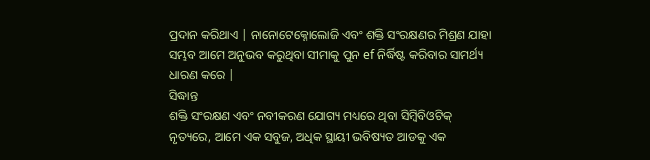ପ୍ରଦାନ କରିଥାଏ | ନାନୋଟେକ୍ନୋଲୋଜି ଏବଂ ଶକ୍ତି ସଂରକ୍ଷଣର ମିଶ୍ରଣ ଯାହା ସମ୍ଭବ ଆମେ ଅନୁଭବ କରୁଥିବା ସୀମାକୁ ପୁନ ef ନିର୍ଦ୍ଧିଷ୍ଟ କରିବାର ସାମର୍ଥ୍ୟ ଧାରଣ କରେ |
ସିଦ୍ଧାନ୍ତ
ଶକ୍ତି ସଂରକ୍ଷଣ ଏବଂ ନବୀକରଣ ଯୋଗ୍ୟ ମଧ୍ୟରେ ଥିବା ସିମ୍ବିବିଓଟିକ୍ ନୃତ୍ୟରେ, ଆମେ ଏକ ସବୁଜ, ଅଧିକ ସ୍ଥାୟୀ ଭବିଷ୍ୟତ ଆଡକୁ ଏକ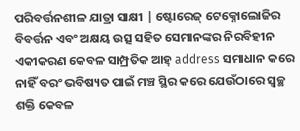ପରିବର୍ତ୍ତନଶୀଳ ଯାତ୍ରା ସାକ୍ଷୀ | ଷ୍ଟୋରେଜ୍ ଟେକ୍ନୋଲୋଜିର ବିବର୍ତ୍ତନ ଏବଂ ଅକ୍ଷୟ ଉତ୍ସ ସହିତ ସେମାନଙ୍କର ନିରବିହୀନ ଏକୀକରଣ କେବଳ ସାମ୍ପ୍ରତିକ ଆହ୍ address ସମାଧାନ କରେ ନାହିଁ ବରଂ ଭବିଷ୍ୟତ ପାଇଁ ମଞ୍ଚ ସ୍ଥିର କରେ ଯେଉଁଠାରେ ସ୍ୱଚ୍ଛ ଶକ୍ତି କେବଳ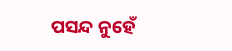ପସନ୍ଦ ନୁହେଁ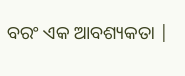ବରଂ ଏକ ଆବଶ୍ୟକତା |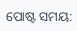ପୋଷ୍ଟ ସମୟ: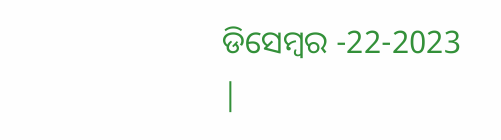ଡିସେମ୍ବର -22-2023 |